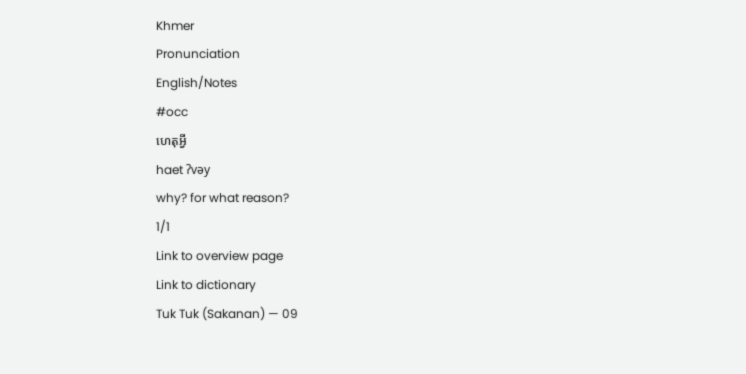Khmer
Pronunciation
English/Notes
#occ
ហេតុអ្វី
haet ʔvǝy
why? for what reason?
1/1
Link to overview page
Link to dictionary
Tuk Tuk (Sakanan) — 09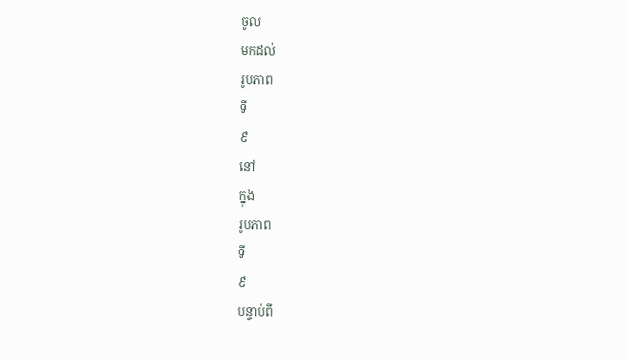ចូល
មកដល់
រូបភាព
ទី
៩
នៅ
ក្នុង
រូបភាព
ទី
៩
បន្ទាប់ពី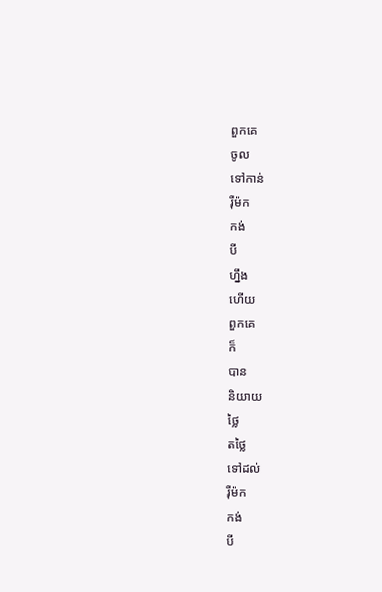ពួកគេ
ចូល
ទៅកាន់
រ៉ឺម៉ក
កង់
បី
ហ្នឹង
ហើយ
ពួកគេ
ក៏
បាន
និយាយ
ថ្លៃ
តថ្លៃ
ទៅដល់
រ៉ឺម៉ក
កង់
បី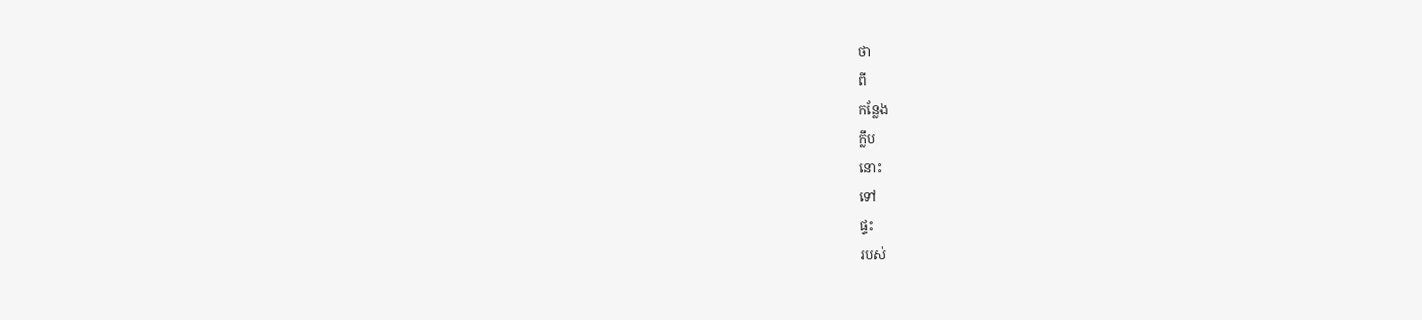ថា
ពី
កន្លែង
ក្លឹប
នោះ
ទៅ
ផ្ទះ
របស់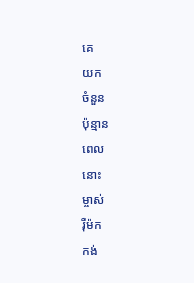គេ
យក
ចំនួន
ប៉ុន្មាន
ពេល
នោះ
ម្ចាស់
រ៉ឺម៉ក
កង់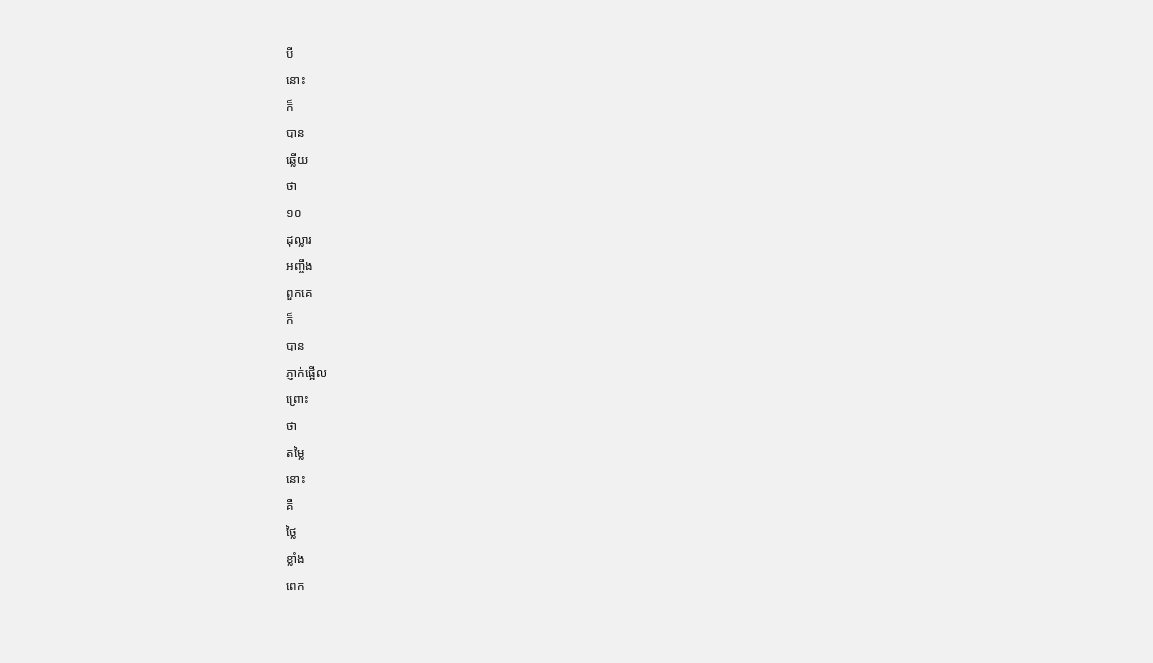បី
នោះ
ក៏
បាន
ឆ្លើយ
ថា
១០
ដុល្លារ
អញ្ចឹង
ពួកគេ
ក៏
បាន
ភ្ញាក់ផ្អើល
ព្រោះ
ថា
តម្លៃ
នោះ
គឺ
ថ្លៃ
ខ្លាំង
ពេក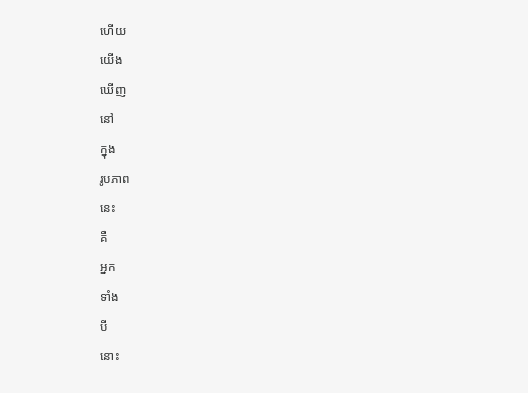ហើយ
យើង
ឃើញ
នៅ
ក្នុង
រូបភាព
នេះ
គឺ
អ្នក
ទាំង
បី
នោះ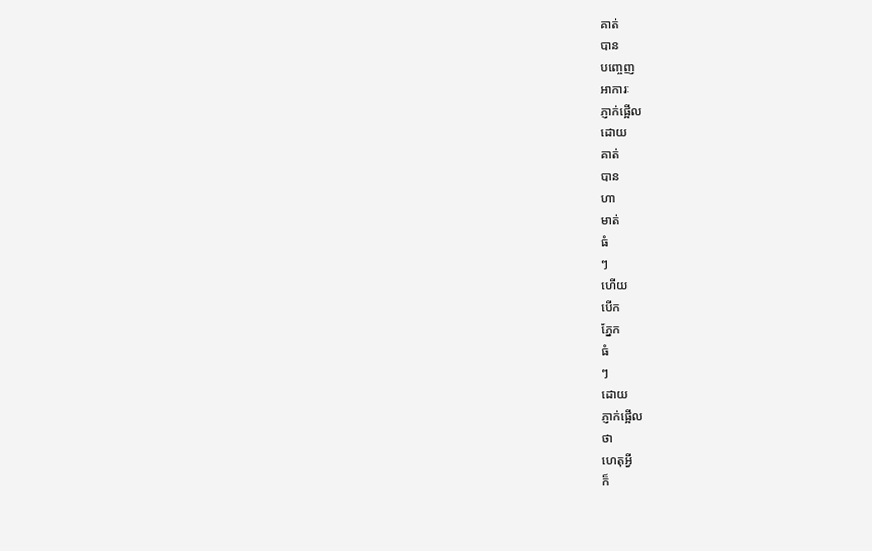គាត់
បាន
បញ្ចេញ
អាការៈ
ភ្ញាក់ផ្អើល
ដោយ
គាត់
បាន
ហា
មាត់
ធំ
ៗ
ហើយ
បើក
ភ្នែក
ធំ
ៗ
ដោយ
ភ្ញាក់ផ្អើល
ថា
ហេតុអ្វី
ក៏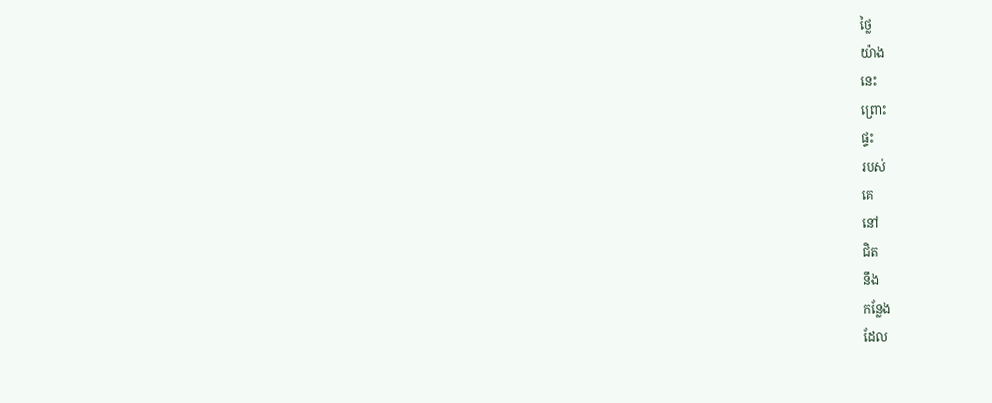ថ្លៃ
យ៉ាង
នេះ
ព្រោះ
ផ្ទះ
របស់
គេ
នៅ
ជិត
នឹង
កន្លែង
ដែល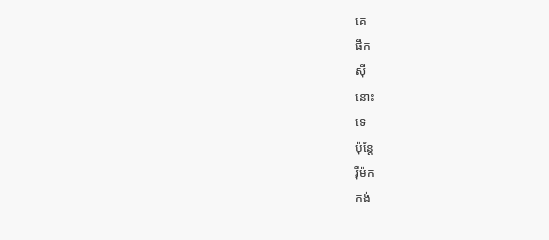គេ
ផឹក
ស៊ី
នោះ
ទេ
ប៉ុន្តែ
រ៉ឺម៉ក
កង់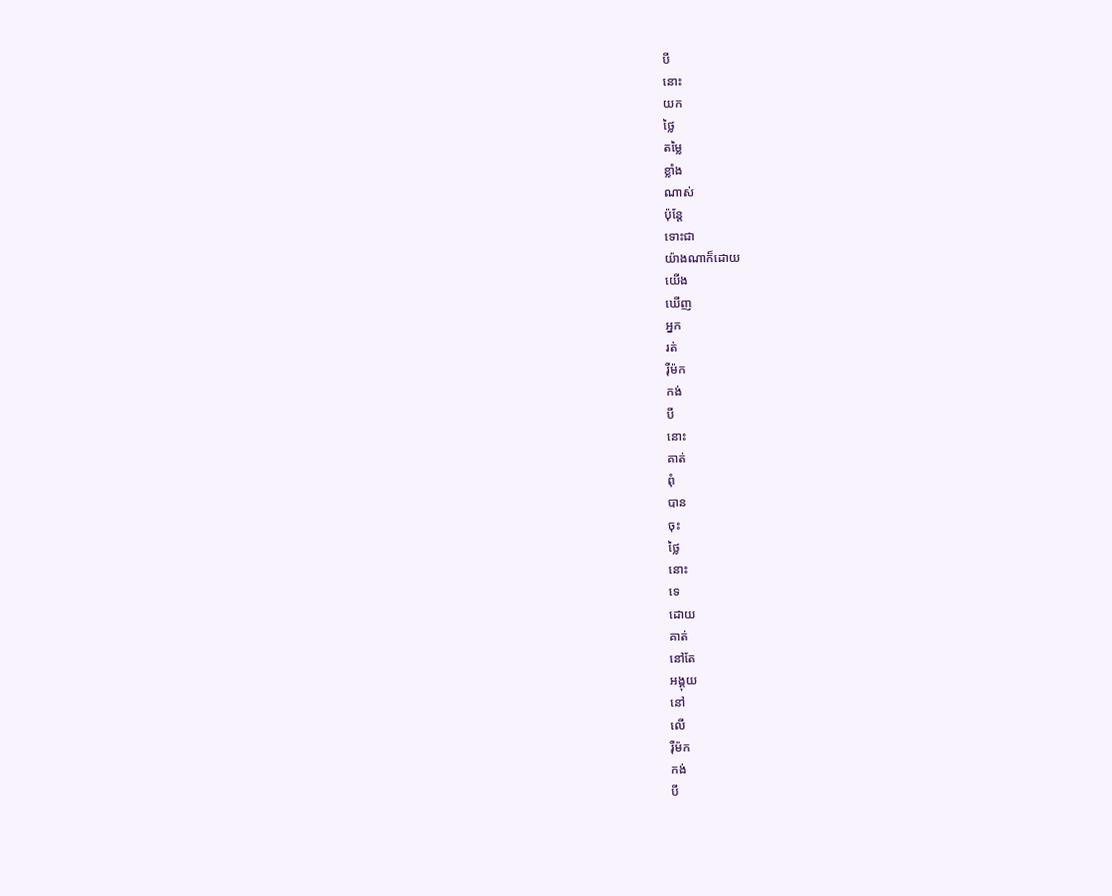បី
នោះ
យក
ថ្លៃ
តម្លៃ
ខ្លាំង
ណាស់
ប៉ុន្តែ
ទោះជា
យ៉ាងណាក៏ដោយ
យើង
ឃើញ
អ្នក
រត់
រ៉ឺម៉ក
កង់
បី
នោះ
គាត់
ពុំ
បាន
ចុះ
ថ្លៃ
នោះ
ទេ
ដោយ
គាត់
នៅតែ
អង្គុយ
នៅ
លើ
រ៉ឺម៉ក
កង់
បី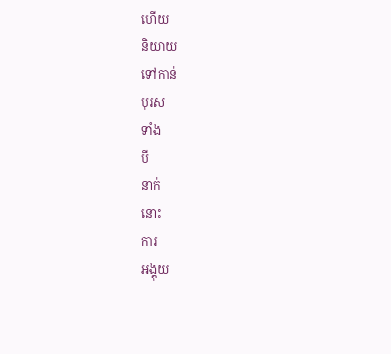ហើយ
និយាយ
ទៅកាន់
បុរស
ទាំង
បី
នាក់
នោះ
ការ
អង្គុយ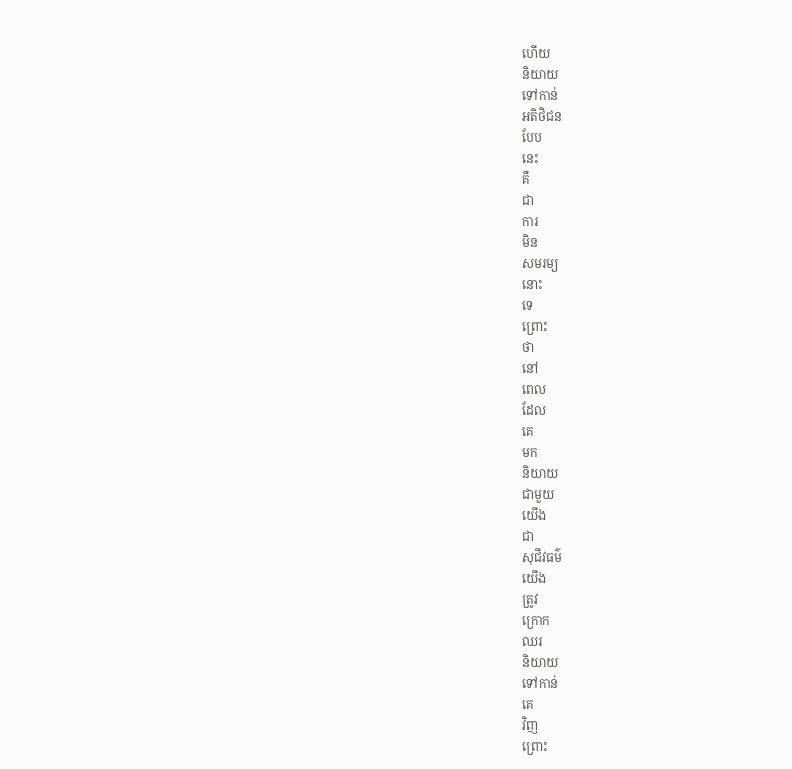ហើយ
និយាយ
ទៅកាន់
អតិថិជន
បែប
នេះ
គឺ
ជា
ការ
មិន
សមរម្យ
នោះ
ទេ
ព្រោះ
ថា
នៅ
ពេល
ដែល
គេ
មក
និយាយ
ជាមួយ
យើង
ជា
សុជីវធម៌
យើង
ត្រូវ
ក្រោក
ឈរ
និយាយ
ទៅកាន់
គេ
វិញ
ព្រោះ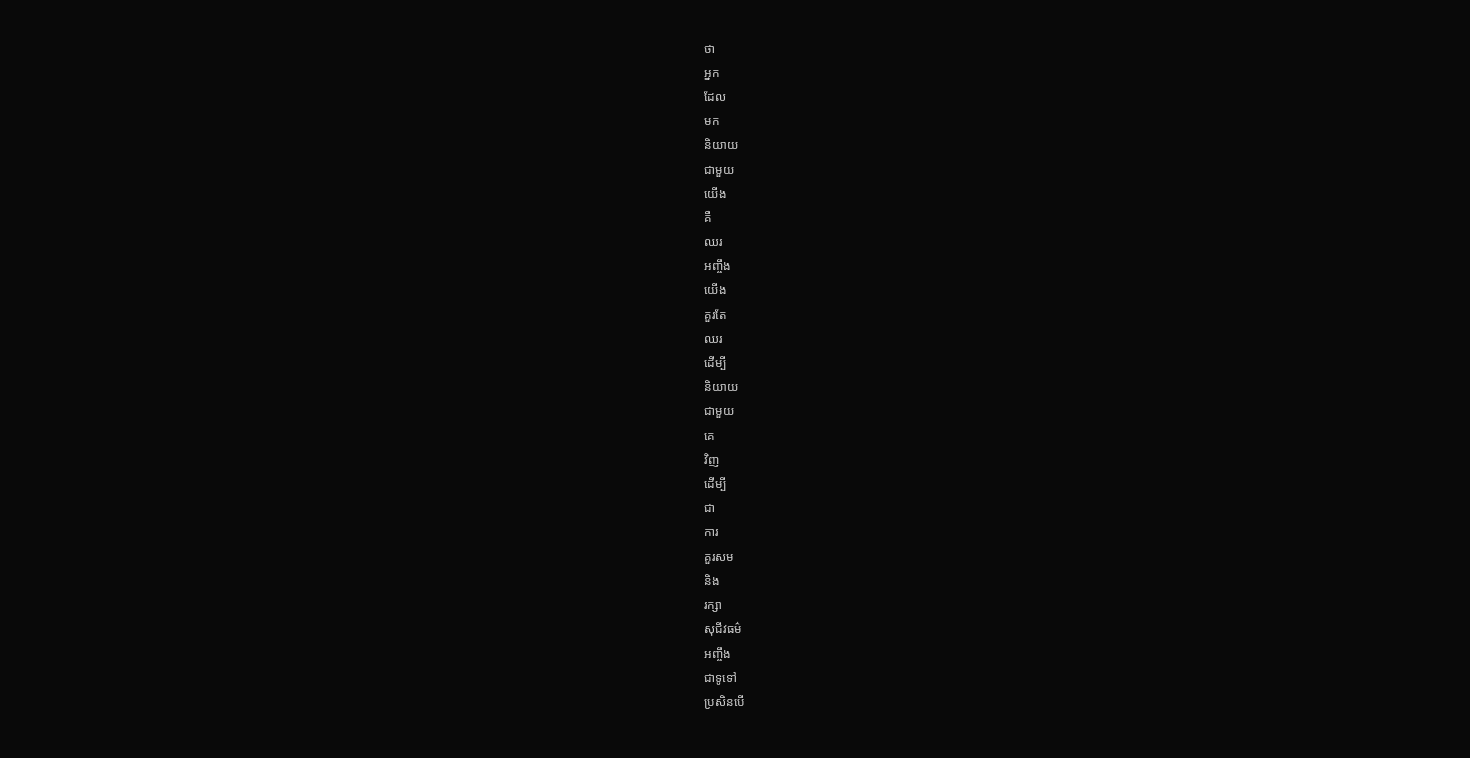ថា
អ្នក
ដែល
មក
និយាយ
ជាមួយ
យើង
គឺ
ឈរ
អញ្ចឹង
យើង
គួរតែ
ឈរ
ដើម្បី
និយាយ
ជាមួយ
គេ
វិញ
ដើម្បី
ជា
ការ
គួរសម
និង
រក្សា
សុជីវធម៌
អញ្ចឹង
ជាទូទៅ
ប្រសិនបើ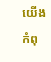យើង
កំពុ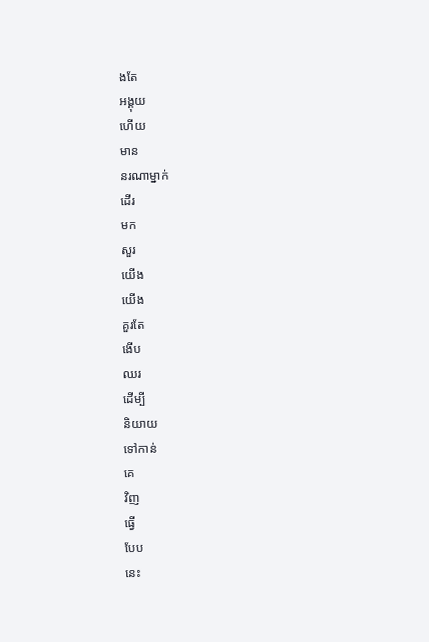ងតែ
អង្គុយ
ហើយ
មាន
នរណាម្នាក់
ដើរ
មក
សួរ
យើង
យើង
គួរតែ
ងើប
ឈរ
ដើម្បី
និយាយ
ទៅកាន់
គេ
វិញ
ធ្វើ
បែប
នេះ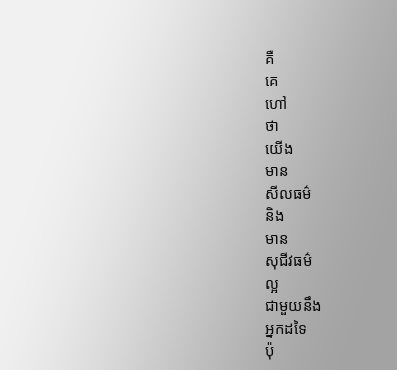គឺ
គេ
ហៅ
ថា
យើង
មាន
សីលធម៌
និង
មាន
សុជីវធម៌
ល្អ
ជាមួយនឹង
អ្នកដទៃ
ប៉ុ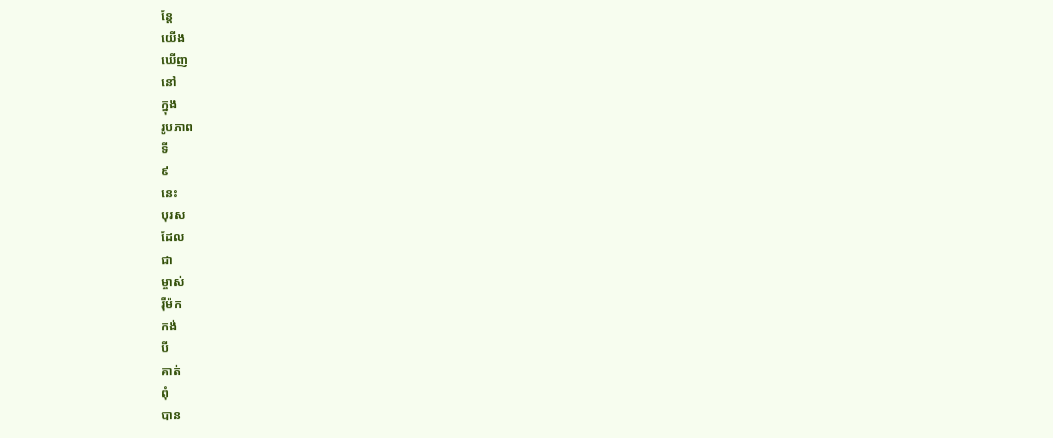ន្តែ
យើង
ឃើញ
នៅ
ក្នុង
រូបភាព
ទី
៩
នេះ
បុរស
ដែល
ជា
ម្ចាស់
រ៉ឺម៉ក
កង់
បី
គាត់
ពុំ
បាន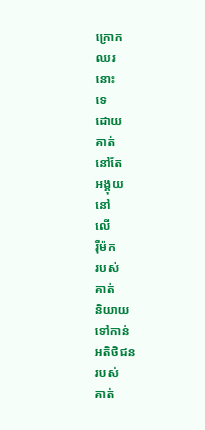ក្រោក
ឈរ
នោះ
ទេ
ដោយ
គាត់
នៅតែ
អង្គុយ
នៅ
លើ
រ៉ឺម៉ក
របស់
គាត់
និយាយ
ទៅកាន់
អតិថិជន
របស់
គាត់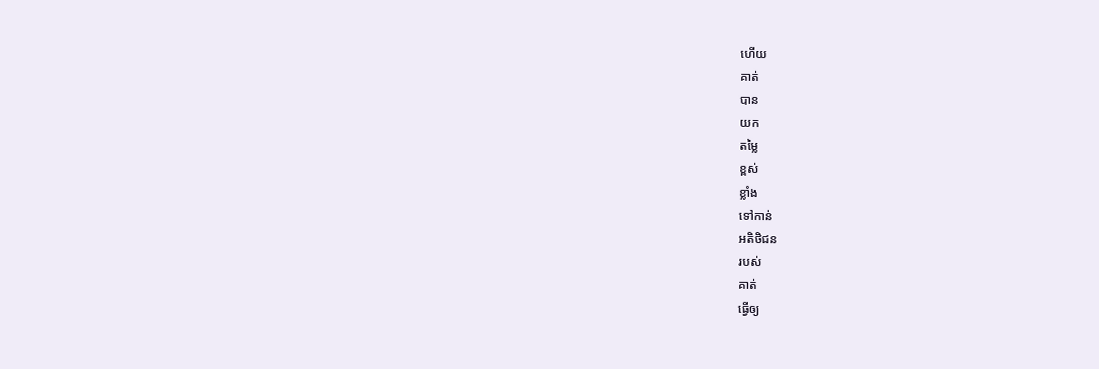ហើយ
គាត់
បាន
យក
តម្លៃ
ខ្ពស់
ខ្លាំង
ទៅកាន់
អតិថិជន
របស់
គាត់
ធ្វើឲ្យ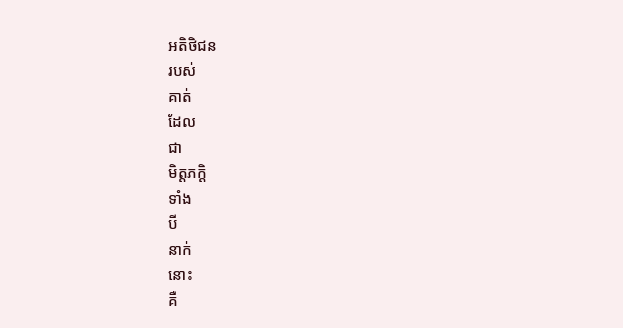អតិថិជន
របស់
គាត់
ដែល
ជា
មិត្តភក្តិ
ទាំង
បី
នាក់
នោះ
គឺ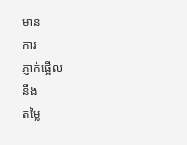មាន
ការ
ភ្ញាក់ផ្អើល
នឹង
តម្លៃ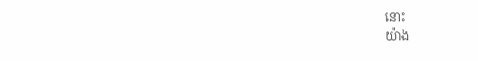នោះ
យ៉ាង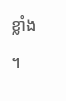ខ្លាំង
។